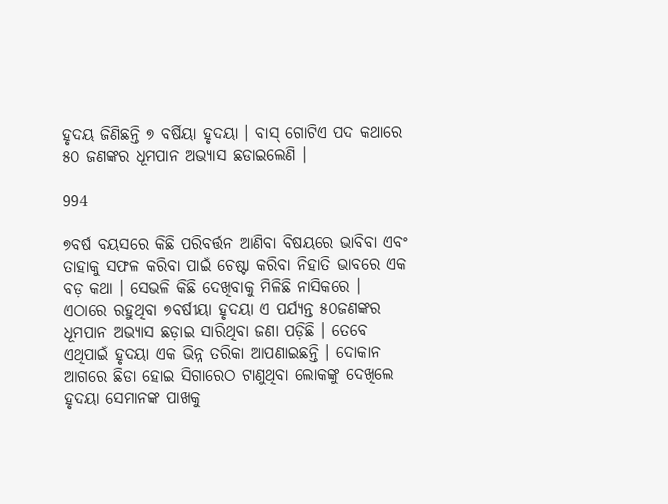ହୃଦୟ ଜିଣିଛନ୍ତି ୭ ବର୍ଷିୟା ହୃଦୟା । ବାସ୍ ଗୋଟିଏ ପଦ କଥାରେ ୫୦ ଜଣଙ୍କର ଧୂମପାନ ଅଭ୍ୟାସ ଛଡାଇଲେଣି ।

994

୭ବର୍ଷ ବୟସରେ କିଛି ପରିବର୍ତ୍ତନ ଆଣିବା ବିଷୟରେ ଭାବିବା ଏବଂ ତାହାକୁ ସଫଳ କରିବା ପାଇଁ ଚେଷ୍ଟା କରିବା ନିହାତି ଭାବରେ ଏକ ବଡ଼ କଥା । ସେଭଳି କିଛି ଦେଖିବାକୁ ମିଳିଛି ନାସିକରେ । ଏଠାରେ ରହୁଥିବା ୭ବର୍ଷୀୟା ହୃଦୟା ଏ ପର୍ଯ୍ୟନ୍ତ ୫୦ଜଣଙ୍କର ଧୂମପାନ ଅଭ୍ୟାସ ଛଡ଼ାଇ ସାରିଥିବା ଜଣା ପଡ଼ିଛି । ତେବେ ଏଥିପାଇଁ ହୃଦୟା ଏକ ଭିନ୍ନ ତରିକା ଆପଣାଇଛନ୍ତି । ଦୋକାନ ଆଗରେ ଛିଡା ହୋଇ ସିଗାରେଠ ଟାଣୁଥିବା ଲୋକଙ୍କୁ ଦେଖିଲେ ହୃଦୟା ସେମାନଙ୍କ ପାଖକୁ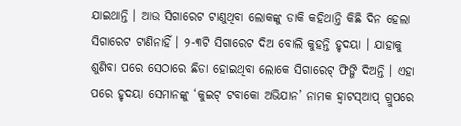ଯାଇଥାନ୍ତି । ଆଉ ସିଗାରେଟ ଟାଣୁଥିବା ଲୋକଙ୍କୁ ଡାକି କହିଥାନ୍ତି କିଛି ଦିନ ହେଲା ସିଗାରେଟ ଟାଣିନାହିଁ । ୨-୩ଟି ସିଗାରେଟ ଦିଅ ବୋଲି କୁହନ୍ତି ହୃଦୟା । ଯାହାକୁ ଶୁଣିବା ପରେ ସେଠାରେ ଛିଡା ହୋଇଥିବା ଲୋକେ ସିଗାରେଟ୍ ଫିଙ୍ଗି ଦିଅନ୍ତି । ଏହା ପରେ ହୃଦୟା ସେମାନଙ୍କୁ ‘କୁଇଟ୍ ଟବାକୋ ଅଭିଯାନ’ ନାମକ ହ୍ଵାଟସ୍ଆପ୍ ଗ୍ରୁପରେ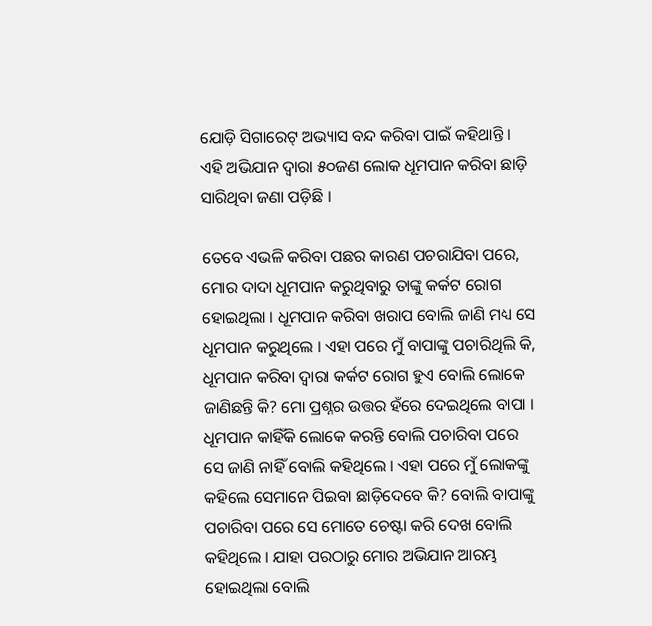ଯୋଡ଼ି ସିଗାରେଟ୍ ଅଭ୍ୟାସ ବନ୍ଦ କରିବା ପାଇଁ କହିଥାନ୍ତି । ଏହି ଅଭିଯାନ ଦ୍ୱାରା ୫୦ଜଣ ଲୋକ ଧୂମପାନ କରିବା ଛାଡ଼ି ସାରିଥିବା ଜଣା ପଡ଼ିଛି ।

ତେବେ ଏଭଳି କରିବା ପଛର କାରଣ ପଚରାଯିବା ପରେ, ମୋର ଦାଦା ଧୂମପାନ କରୁଥିବାରୁ ତାଙ୍କୁ କର୍କଟ ରୋଗ ହୋଇଥିଲା । ଧୂମପାନ କରିବା ଖରାପ ବୋଲି ଜାଣି ମଧ୍ୟ ସେ ଧୂମପାନ କରୁଥିଲେ । ଏହା ପରେ ମୁଁ ବାପାଙ୍କୁ ପଚାରିଥିଲି କି, ଧୂମପାନ କରିବା ଦ୍ୱାରା କର୍କଟ ରୋଗ ହୁଏ ବୋଲି ଲୋକେ ଜାଣିଛନ୍ତି କି? ମୋ ପ୍ରଶ୍ନର ଉତ୍ତର ହଁରେ ଦେଇଥିଲେ ବାପା । ଧୂମପାନ କାହିଁକି ଲୋକେ କରନ୍ତି ବୋଲି ପଚାରିବା ପରେ ସେ ଜାଣି ନାହିଁ ବୋଲି କହିଥିଲେ । ଏହା ପରେ ମୁଁ ଲୋକଙ୍କୁ କହିଲେ ସେମାନେ ପିଇବା ଛାଡ଼ିଦେବେ କି? ବୋଲି ବାପାଙ୍କୁ ପଚାରିବା ପରେ ସେ ମୋତେ ଚେଷ୍ଟା କରି ଦେଖ ବୋଲି କହିଥିଲେ । ଯାହା ପରଠାରୁ ମୋର ଅଭିଯାନ ଆରମ୍ଭ ହୋଇଥିଲା ବୋଲି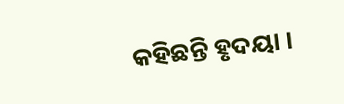କହିଛନ୍ତି ହୃଦୟା ।